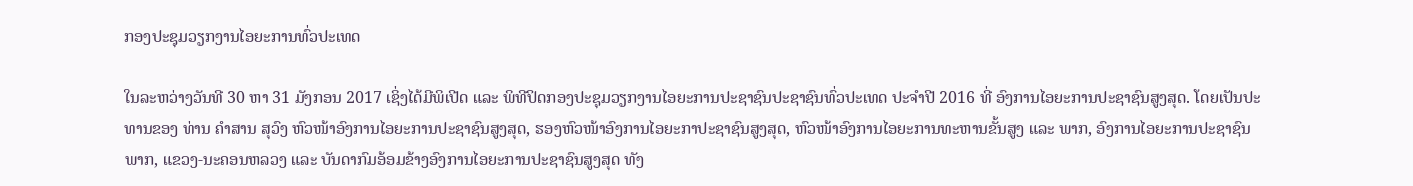ກອງປະຊຸມວຽກງານໄອຍະການທົ່ວປະເທດ

ໃນລະຫວ່າງວັນທີ 30 ຫາ 31 ມັງກອນ 2017 ເຊິ່ງໄດ້ມີພິເປີດ ແລະ ພິທີປິດກອງປະຊຸມວຽກງານໄອຍະການປະຊາຊົນປະຊາຊົນທົ່ວປະເທດ ປະຈຳປີ 2016 ທີ່ ອົງການໄອຍະການປະຊາຊົນສູງສຸດ. ໂດຍເປັນປະທານຂອງ ທ່ານ ຄຳສານ ສຸວົງ ຫົວໜ້າອົງການໄອຍະການປະຊາຊົນສູງສຸດ, ຮອງຫົວໜ້າອົງການໄອຍະກາປະຊາຊົນສູງສຸດ, ຫົວໜ້າອົງການໄອຍະການທະຫານຂັ້ນສູງ ແລະ ພາກ, ອົງການໄອຍະການປະຊາຊົນພາກ, ແຂວງ-ນະຄອນຫລວງ ແລະ ບັນດາກົມອ້ອມຂ້າງອົງການໄອຍະການປະຊາຊົນສູງສຸດ ທັງ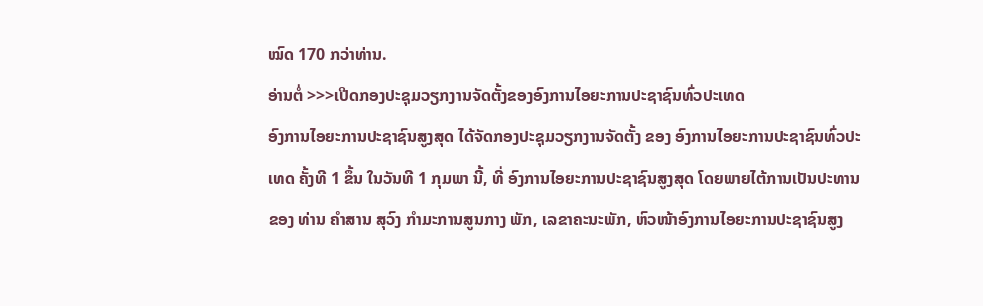ໝົດ 170 ກວ່າທ່ານ.
ອ່ານຕໍ່ >>>ເປີດກອງປະຊຸມວຽກງານຈັດຕັ້ງຂອງອົງການໄອຍະການປະຊາຊົນທົ່ວປະເທດ
ອົງການໄອຍະການປະຊາຊົນສູງສຸດ ໄດ້ຈັດກອງປະຊຸມວຽກງານຈັດຕັ້ງ ຂອງ ອົງການໄອຍະການປະຊາຊົນທົ່ວປະເທດ ຄັ້ງທີ 1 ຂຶ້ນ ໃນວັນທີ 1 ກຸມພາ ນີ້, ທີ່ ອົງການໄອຍະການປະຊາຊົນສູງສຸດ ໂດຍພາຍໄຕ້ການເປັນປະທານຂອງ ທ່ານ ຄຳສານ ສຸວົງ ກຳມະການສູນກາງ ພັກ, ເລຂາຄະນະພັກ, ຫົວໜ້າອົງການໄອຍະການປະຊາຊົນສູງ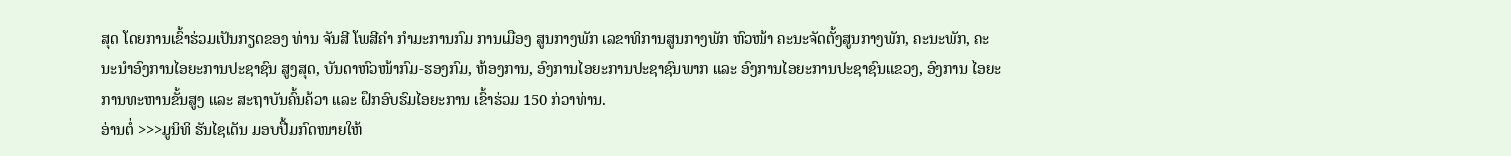ສຸດ ໂດຍການເຂົ້າຮ່ວມເປັນກຽດຂອງ ທ່ານ ຈັນສີ ໂພສີຄຳ ກຳມະການກົມ ການເມືອງ ສູນກາງພັກ ເລຂາທິການສູນກາງພັກ ຫົວໜ້າ ຄະນະຈັດຕັ້ງສູນກາງພັກ, ຄະນະພັກ, ຄະນະນໍາອົງການໄອຍະການປະຊາຊົນ ສູງສຸດ, ບັນດາຫົວໜ້າກົມ-ຮອງກົມ, ຫ້ອງການ, ອົງການໄອຍະການປະຊາຊົນພາກ ແລະ ອົງການໄອຍະການປະຊາຊົນແຂວງ, ອົງການ ໄອຍະການທະຫານຂັ້ນສູງ ແລະ ສະຖາບັນຄົ້ນຄ້ວາ ແລະ ຝຶກອົບຮົມໄອຍະການ ເຂົ້າຮ່ວມ 150 ກ່ວາທ່ານ.
ອ່ານຕໍ່ >>>ມູນິທິ ຮັນໄຊເດັນ ມອບປື້ມກົດໜາຍໃຫ້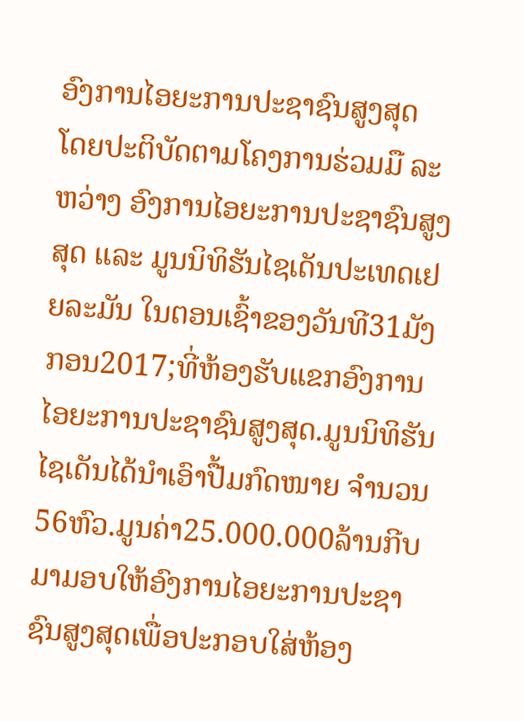ອົງການໄອຍະການປະຊາຊົນສູງສຸດ
ໂດຍປະຕິບັດຕາມໂຄງການຮ່ວມມື ລະຫວ່າງ ອົງການໄອຍະການປະຊາຊົນສູງສຸດ ແລະ ມູນນິທິຮັນໄຊເດັນປະເທດເຢຍລະມັນ ໃນຕອນເຊົ້າຂອງວັນທີ31ມັງກອນ2017;ທີ່ຫ້ອງຮັບແຂກອົງການໄອຍະການປະຊາຊົນສູງສຸດ.ມູນນິທິຮັນໄຊເດັນໄດ້ນຳເອົາປື້ມກົດໜາຍ ຈຳນວນ56ຫົວ.ມູນຄ່າ25.000.000ລ້ານກີບມາມອບໃຫ້ອົງການໄອຍະການປະຊາຊົນສູງສຸດເພື່ອປະກອບໃສ່ຫ້ອງ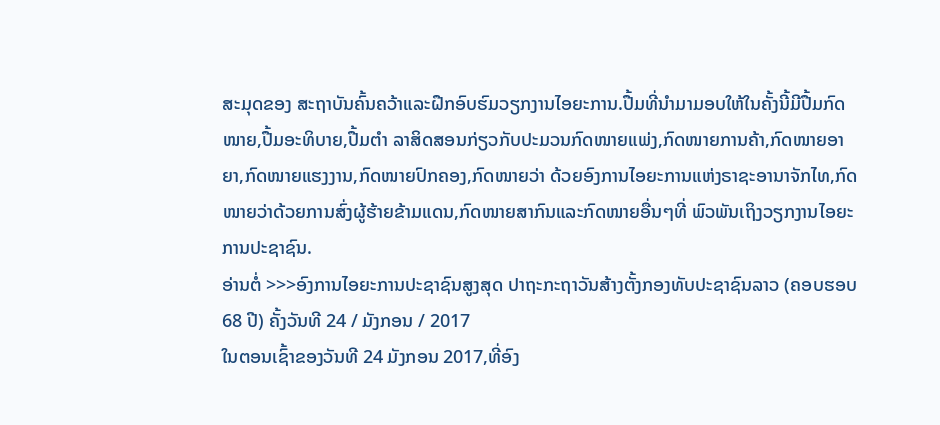ສະມຸດຂອງ ສະຖາບັນຄົ້ນຄວ້າແລະຝືກອົບຮົມວຽກງານໄອຍະການ.ປື້ມທີ່ນຳມາມອບໃຫ້ໃນຄັ້ງນີ້ມີປື້ມກົດໜາຍ,ປື້ມອະທິບາຍ,ປື້ມຕຳ ລາສິດສອນກ່ຽວກັບປະມວນກົດໜາຍແພ່ງ,ກົດໜາຍການຄ້າ,ກົດໜາຍອາຍາ,ກົດໜາຍແຮງງານ,ກົດໜາຍປົກຄອງ,ກົດໜາຍວ່າ ດ້ວຍອົງການໄອຍະການແຫ່ງຣາຊະອານາຈັກໄທ,ກົດໜາຍວ່າດ້ວຍການສົ່ງຜູ້ຮ້າຍຂ້າມແດນ,ກົດໜາຍສາກົນແລະກົດໜາຍອື່ນໆທີ່ ພົວພັນເຖິງວຽກງານໄອຍະການປະຊາຊົນ.
ອ່ານຕໍ່ >>>ອົງການໄອຍະການປະຊາຊົນສູງສຸດ ປາຖະກະຖາວັນສ້າງຕັ້ງກອງທັບປະຊາຊົນລາວ (ຄອບຮອບ 68 ປີ) ຄັ້ງວັນທີ 24 / ມັງກອນ / 2017
ໃນຕອນເຊົ້າຂອງວັນທີ 24 ມັງກອນ 2017,ທີ່ອົງ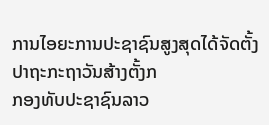ການໄອຍະການປະຊາຊົນສູງສຸດໄດ້ຈັດຕັ້ງປາຖະກະຖາວັນສ້າງຕັ້ງກ
ກອງທັບປະຊາຊົນລາວ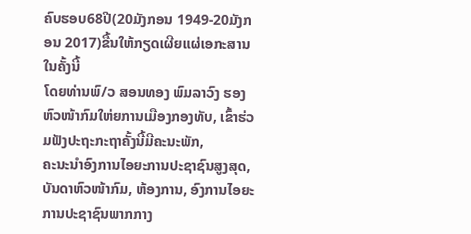ຄົບຮອບ68ປີ(20ມັງກອນ 1949-20ມັງກອນ 2017)ຂື້ນໃຫ້ກຽດເຜີຍແຜ່ເອກະສານໃນຄັ້ງນີ້
ໂດຍທ່ານພົ/ວ ສອນທອງ ພົມລາວົງ ຮອງຫົວໜ້າກົມໃຫ່ຍການເມືອງກອງທັບ, ເຂົ້າຮ່ວມຟັງປະຖະກະຖາຄັ້ງນີ້ມີຄະນະພັກ,
ຄະນະນຳອົງການໄອຍະການປະຊາຊົນສູງສຸດ, ບັນດາຫົວໜ້າກົມ, ຫ້ອງການ, ອົງການໄອຍະການປະຊາຊົນພາກກາງ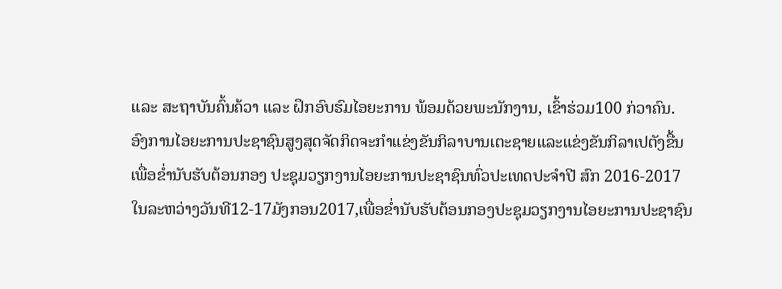ແລະ ສະຖາບັນຄົ້ນຄ້ວາ ແລະ ຝຶກອົບຮົມໄອຍະການ ພ້ອມດ້ວຍພະນັກງານ, ເຂົ້າຮ່ວມ100 ກ່ວາຄົນ.
ອົງການໄອຍະການປະຊາຊົນສູງສຸດຈັດກິດຈະກຳແຂ່ງຂັນກິລາບານເຕະຊາຍແລະແຂ່ງຂັນກິລາເປຕັງຂື້ນເພື່ອຂ່ຳນັບຮັບຕ້ອນກອງ ປະຊຸມວຽກງານໄອຍະການປະຊາຊົນທົ່ວປະເທດປະຈຳປີ ສົກ 2016-2017
ໃນລະຫວ່າງວັນທີ12-17ມັງກອນ2017,ເພື່ອຂໍ່ານັບຮັບຕ້ອນກອງປະຊຸມວຽກງານໄອຍະການປະຊາຊົນ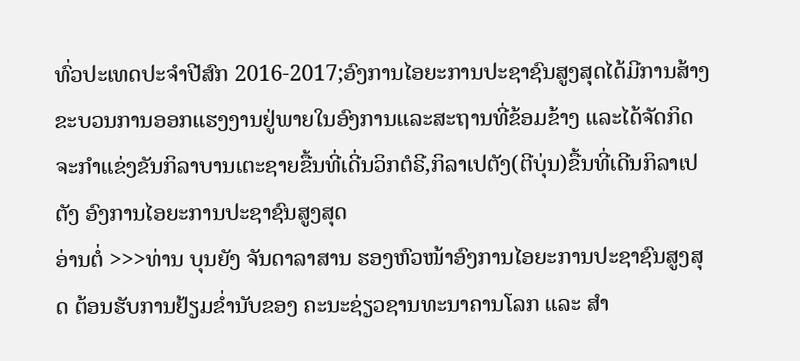ທົ່ວປະເທດປະຈຳປີສົກ 2016-2017;ອົງການໄອຍະການປະຊາຊົນສູງສຸດໄດ້ມີການສ້າງຂະບວນການອອກແຮງງານຢູ່ພາຍໃນອົງການແລະສະຖານທີ່ຂ້ອມຂ້າງ ແລະໄດ້ຈັດກິດຈະກຳແຂ່ງຂັນກິລາບານເຕະຊາຍຂື້ນທີ່ເດີ່ນວິກຕໍຣີ,ກິລາເປຕັງ(ຕີບຸ່ນ)ຂື້ນທີ່ເດີນກິລາເປຕັງ ອົງການໄອຍະການປະຊາຊົນສູງສຸດ
ອ່ານຕໍ່ >>>ທ່ານ ບຸນຍັງ ຈັນດາລາສານ ຮອງຫົວໜ້າອົງການໄອຍະການປະຊາຊົນສູງສຸດ ຕ້ອນຮັບການຢ້ຽມຂ່ຳນັບຂອງ ຄະນະຊ່ຽວຊານທະນາຄານໂລກ ແລະ ສໍາ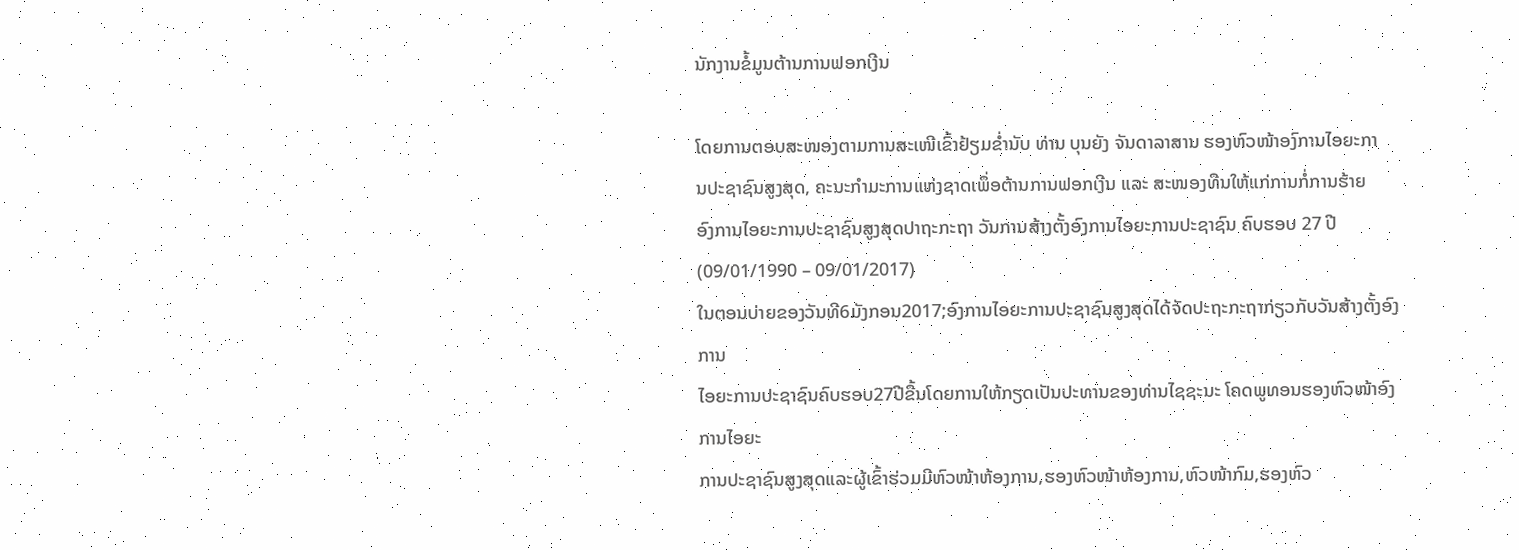ນັກງານຂໍ້ມູນຕ້ານການຟອກເງີນ

ໂດຍການຕອບສະໜອງຕາມການສະເໜີເຂົ້າຢ້ຽມຂ່ຳນັບ ທ່ານ ບຸນຍັງ ຈັນດາລາສານ ຮອງຫົວໜ້າອງົການໄອຍະກາ
ນປະຊາຊົນສູງສຸດ, ຄະນະກຳມະການແຫ່ງຊາດເພຶ່ອຕ້ານການຟອກເງີນ ແລະ ສະໜອງທືນໃຫ້ແກ່ການກໍ່ການຮ້າຍ
ອົງການໄອຍະການປະຊາຊົນສູງສຸດປາຖະກະຖາ ວັນການສ້າງຕັ້ງອົງການໄອຍະການປະຊາຊົນ ຄົບຮອບ 27 ປີ (09/01/1990 – 09/01/2017)
ໃນຕອນບ່າຍຂອງວັນທີ6ມັງກອນ2017;ອົງການໄອຍະການປະຊາຊົນສູງສຸດໄດ້ຈັດປະຖະກະຖາກ່ຽວກັບວັນສ້າງຕັ້ງອົງການ
ໄອຍະການປະຊາຊົນຄົບຮອບ27ປີຂື້ນໂດຍການໃຫ້ກຽດເປັນປະທານຂອງທ່ານໄຊຊະນະ ໂຄດພູທອນຮອງຫົວໜ້າອົງການໄອຍະ
ການປະຊາຊົນສູງສຸດແລະຜູ້ເຂົ້າຮ່ວມມີຫົວໜ້າຫ້ອງການ,ຮອງຫົວໜ້າຫ້ອງການ,ຫົວໜ້າກົມ,ຮອງຫົວ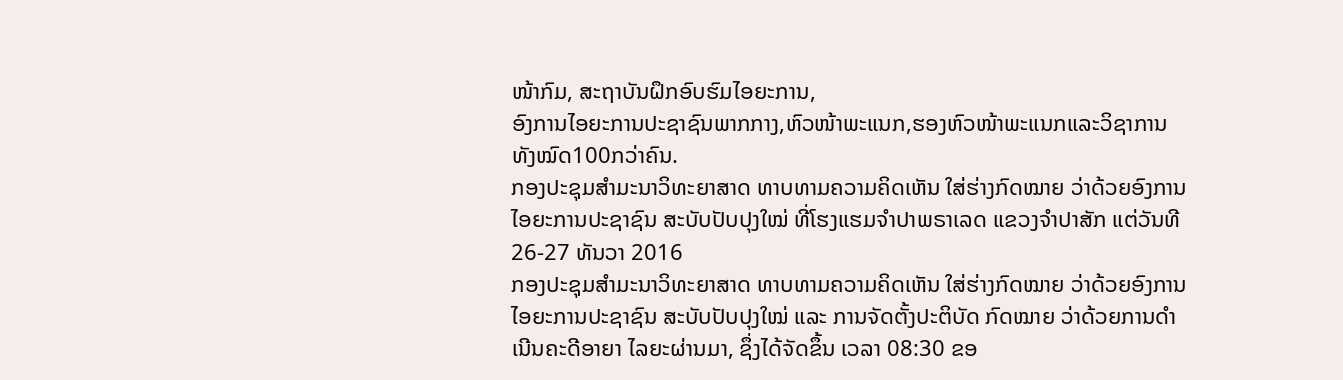ໜ້າກົມ, ສະຖາບັນຝຶກອົບຮົມໄອຍະການ,
ອົງການໄອຍະການປະຊາຊົນພາກກາງ,ຫົວໜ້າພະແນກ,ຮອງຫົວໜ້າພະແນກແລະວິຊາການທັງໝົດ100ກວ່າຄົນ.
ກອງປະຊຸມສໍາມະນາວິທະຍາສາດ ທາບທາມຄວາມຄິດເຫັນ ໃສ່ຮ່າງກົດໝາຍ ວ່າດ້ວຍອົງການໄອຍະການປະຊາຊົນ ສະບັບປັບປຸງໃໝ່ ທີ່ໂຮງແຮມຈໍາປາພຣາເລດ ແຂວງຈໍາປາສັກ ແຕ່ວັນທີ 26-27 ທັນວາ 2016
ກອງປະຊຸມສໍາມະນາວິທະຍາສາດ ທາບທາມຄວາມຄິດເຫັນ ໃສ່ຮ່າງກົດໝາຍ ວ່າດ້ວຍອົງການໄອຍະການປະຊາຊົນ ສະບັບປັບປຸງໃໝ່ ແລະ ການຈັດຕັ້ງປະຕິບັດ ກົດໝາຍ ວ່າດ້ວຍການດໍາເນີນຄະດີອາຍາ ໄລຍະຜ່ານມາ, ຊຶ່ງໄດ້ຈັດຂຶ້ນ ເວລາ 08:30 ຂອ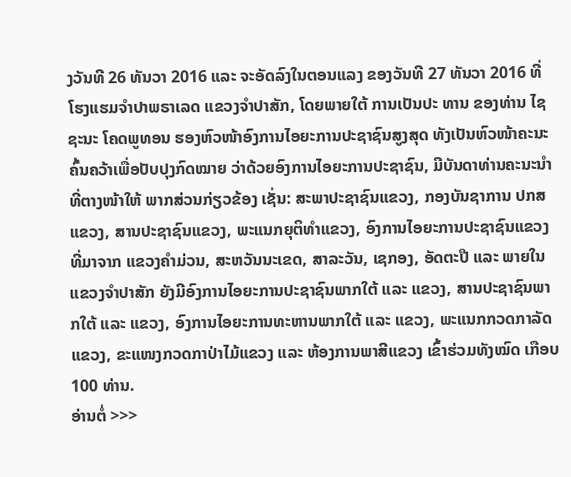ງວັນທີ 26 ທັນວາ 2016 ແລະ ຈະອັດລົງໃນຕອນແລງ ຂອງວັນທີ 27 ທັນວາ 2016 ທີ່ໂຮງແຮມຈໍາປາພຣາເລດ ແຂວງຈໍາປາສັກ, ໂດຍພາຍໃຕ້ ການເປັນປະ ທານ ຂອງທ່ານ ໄຊຊະນະ ໂຄດພູທອນ ຮອງຫົວໜ້າອົງການໄອຍະການປະຊາຊົນສູງສຸດ ທັງເປັນຫົວໜ້າຄະນະຄົ້ນຄວ້າເພື່ອປັບປຸງກົດໝາຍ ວ່າດ້ວຍອົງການໄອຍະການປະຊາຊົນ, ມີບັນດາທ່ານຄະນະນໍາ ທີ່ຕາງໜ້າໃຫ້ ພາກສ່ວນກ່ຽວຂ້ອງ ເຊັ່ນ: ສະພາປະຊາຊົນແຂວງ, ກອງບັນຊາການ ປກສ ແຂວງ, ສານປະຊາຊົນແຂວງ, ພະແນກຍຸຕິທໍາແຂວງ, ອົງການໄອຍະການປະຊາຊົນແຂວງ ທີ່ມາຈາກ ແຂວງຄໍາມ່ວນ, ສະຫວັນນະເຂດ, ສາລະວັນ, ເຊກອງ, ອັດຕະປື ແລະ ພາຍໃນແຂວງຈໍາປາສັກ ຍັງມີອົງການໄອຍະການປະຊາຊົນພາກໃຕ້ ແລະ ແຂວງ, ສານປະຊາຊົນພາກໃຕ້ ແລະ ແຂວງ, ອົງການໄອຍະການທະຫານພາກໃຕ້ ແລະ ແຂວງ, ພະແນກກວດກາລັດແຂວງ, ຂະແໜງກວດກາປ່າໄມ້ແຂວງ ແລະ ຫ້ອງການພາສີແຂວງ ເຂົ້າຮ່ວມທັງໝົດ ເກືອບ 100 ທ່ານ.
ອ່ານຕໍ່ >>>